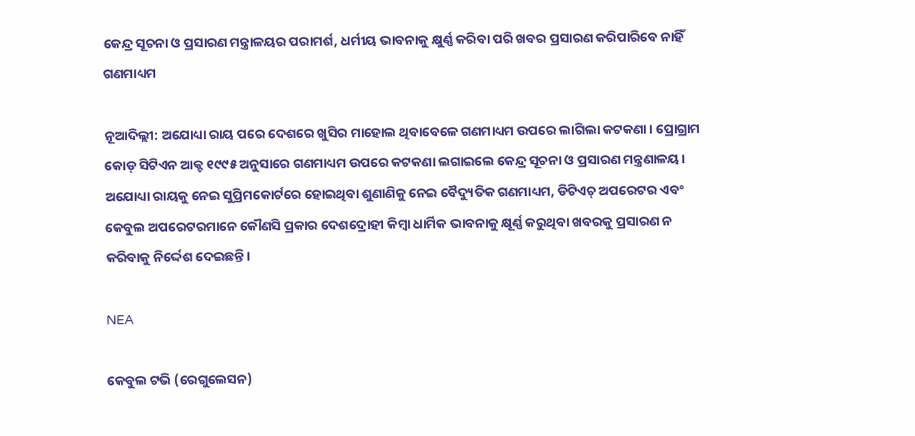କେନ୍ଦ୍ର ସୂଚନା ଓ ପ୍ରସାରଣ ମନ୍ତ୍ରାଳୟର ପରାମର୍ଶ, ଧର୍ମୀୟ ଭାବନାକୁ କ୍ଷୁର୍ଣ୍ଣ କରିବା ପରି ଖବର ପ୍ରସାରଣ କରିପାରିବେ ନାହିଁ ଗଣମାଧ୍ୟମ

ନୂଆଦିଲ୍ଲୀ: ଅଯୋଧ୍ୟା ରାୟ ପରେ ଦେଶରେ ଖୁସିର ମାହୋଲ ଥିବାବେଳେ ଗଣମାଧ୍ୟମ ଉପରେ ଲାଗିଲା କଟକଣା। ପ୍ରୋଗ୍ରାମ କୋଡ୍‌ ସିଟିଏନ ଆକ୍ଟ ୧୯୯୫ ଅନୁସାରେ ଗଣମାଧ୍ୟମ ଉପରେ କଟକଣା ଲଗାଇଲେ କେନ୍ଦ୍ର ସୂଚନା ଓ ପ୍ରସାରଣ ମନ୍ତ୍ରଣାଳୟ। ଅଯୋଧ୍ୟା ରାୟକୁ ନେଇ ସୁପ୍ରିମକୋର୍ଟରେ ହୋଇଥିବା ଶୁଣାଣିକୁ ନେଇ ବୈଦ୍ୟୁତିକ ଗଣମାଧ୍ୟମ, ଡିଟିଏଚ୍‌ ଅପରେଟର ଏବଂ କେବୁଲ ଅପରେଟରମାନେ କୌଣସି ପ୍ରକାର ଦେଶଦ୍ରୋହୀ କିମ୍ବା ଧାର୍ମିକ ଭାବନାକୁ କ୍ଷୂର୍ଣ୍ଣ କରୁଥିବା ଖବରକୁ ପ୍ରସାରଣ ନ କରିବାକୁ ନିର୍ଦ୍ଦେଶ ଦେଇଛନ୍ତି।

NEA

କେବୁଲ ଟଭି (ରେଗୁଲେସନ)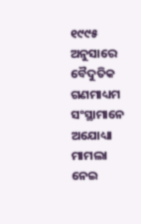୧୯୯୫ ଅନୁସାରେ ବୈଦୁତିକ ଗଣମାଧ୍ୟମ ସଂସ୍ଥାମାନେ ଅଯୋଧ୍ୟା ମାମଲା ନେଇ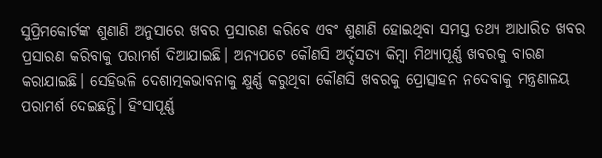ସୁପ୍ରିମକୋର୍ଟଙ୍କ ଶୁଣାଣି ଅନୁସାରେ ଖବର ପ୍ରସାରଣ କରିବେ ଏବଂ ଶୁଣାଣି ହୋଇଥିବା ସମସ୍ତ ତଥ୍ୟ ଆଧାରିତ ଖବର ପ୍ରସାରଣ କରିବାକୁ ପରାମର୍ଶ ଦିଆଯାଇଛି। ଅନ୍ୟପଟେ କୌଣସି ଅର୍ଦ୍ଦସତ୍ୟ କିମ୍ବା ମିଥ୍ୟାପୂର୍ଣ୍ଣ ଖବରକୁ ବାରଣ କରାଯାଇଛି। ସେହିଭଳି ଦେଶାତ୍ମକଭାବନାକୁ କ୍ଷୁର୍ଣ୍ଣ କରୁଥିବା କୌଣସି ଖବରକୁ ପ୍ରୋତ୍ସାହନ ନଦେବାକୁ ମନ୍ତ୍ରଣାଳୟ ପରାମର୍ଶ ଦେଇଛନ୍ତି। ହିଂସାପୂର୍ଣ୍ଣ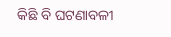କିଛି ବି ଘଟଣାବଳୀ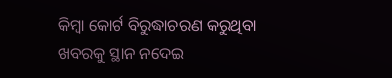କିମ୍ବା କୋର୍ଟ ବିରୁଦ୍ଧାଚରଣ କରୁଥିବା ଖବରକୁ ସ୍ଥାନ ନଦେଇ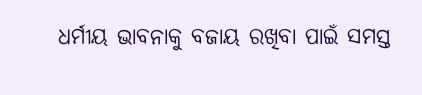ଧର୍ମୀୟ ଭାବନାକୁ ବଜାୟ ରଖିବା ପାଇଁ ସମସ୍ତ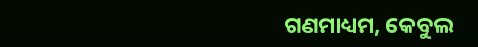ଗଣମାଧ୍ୟମ, କେବୁଲ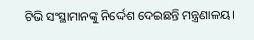ଟିଭି ସଂସ୍ଥାମାନଙ୍କୁ ନିର୍ଦ୍ଦେଶ ଦେଇଛନ୍ତି ମନ୍ତ୍ରଣାଳୟ।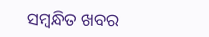ସମ୍ବନ୍ଧିତ ଖବର